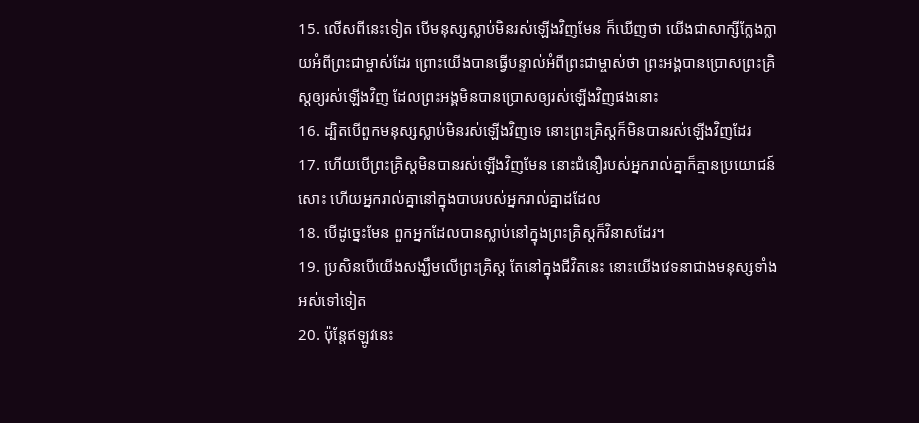15. លើសពីនេះទៀត បើមនុស្សស្លាប់មិនរស់ឡើងវិញមែន ក៏ឃើញថា យើងជាសាក្សីក្លែងក្លាយអំពីព្រះជាម្ចាស់ដែរ ព្រោះយើងបានធ្វើបន្ទាល់អំពីព្រះជាម្ចាស់ថា ព្រះអង្គបានប្រោសព្រះគ្រិស្ដឲ្យរស់ឡើងវិញ ដែលព្រះអង្គមិនបានប្រោសឲ្យរស់ឡើងវិញផងនោះ
16. ដ្បិតបើពួកមនុស្សស្លាប់មិនរស់ឡើងវិញទេ នោះព្រះគ្រិស្ដក៏មិនបានរស់ឡើងវិញដែរ
17. ហើយបើព្រះគ្រិស្ដមិនបានរស់ឡើងវិញមែន នោះជំនឿរបស់អ្នករាល់គ្នាក៏គ្មានប្រយោជន៍សោះ ហើយអ្នករាល់គ្នានៅក្នុងបាបរបស់អ្នករាល់គ្នាដដែល
18. បើដូច្នេះមែន ពួកអ្នកដែលបានស្លាប់នៅក្នុងព្រះគ្រិស្ដក៏វិនាសដែរ។
19. ប្រសិនបើយើងសង្ឃឹមលើព្រះគ្រិស្ដ តែនៅក្នុងជីវិតនេះ នោះយើងវេទនាជាងមនុស្សទាំងអស់ទៅទៀត
20. ប៉ុន្ដែឥឡូវនេះ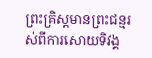ព្រះគ្រិស្ដមានព្រះជន្មរស់ពីការសោយទិវង្គ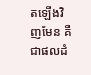តឡើងវិញមែន គឺជាផលដំ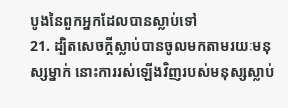បូងនៃពួកអ្នកដែលបានស្លាប់ទៅ
21. ដ្បិតសេចក្ដីស្លាប់បានចូលមកតាមរយៈមនុស្សម្នាក់ នោះការរស់ឡើងវិញរបស់មនុស្សស្លាប់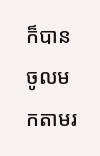ក៏បានចូលមកតាមរ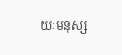យៈមនុស្ស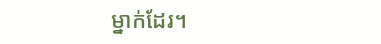ម្នាក់ដែរ។